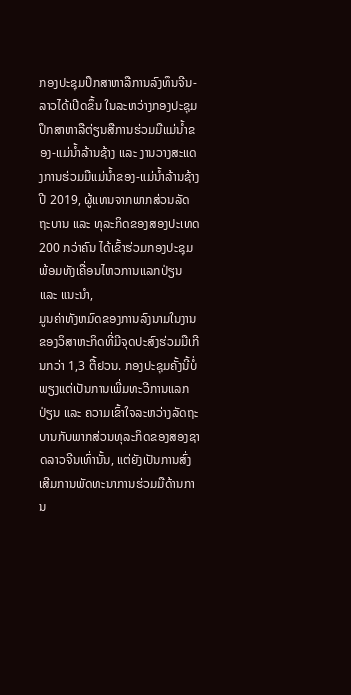ກອງປະຊຸມປຶກສາຫາລືການລົງທຶນຈີນ-ລາວໄດ້ເປີດຂຶ້ນ ໃນລະຫວ່າງກອງປະຊຸມປຶກສາຫາລືຕ່ຽນສືການຮ່ວມມືແມ່ນ້ຳຂອງ-ແມ່ນ້ຳລ້ານຊ້າງ ແລະ ງານວາງສະແດງການຮ່ວມມືແມ່ນ້ຳຂອງ-ແມ່ນ້ຳລ້ານຊ້າງປີ 2019, ຜູ້ແທນຈາກພາກສ່ວນລັດຖະບານ ແລະ ທຸລະກິດຂອງສອງປະເທດ 200 ກວ່າຄົນ ໄດ້ເຂົ້າຮ່ວມກອງປະຊຸມພ້ອມທັງເຄື່ອນໄຫວການແລກປ່ຽນ ແລະ ແນະນຳ,
ມູນຄ່າທັງຫມົດຂອງການລົງນາມໃນງານຂອງວິສາຫະກິດທີ່ມີຈຸດປະສົງຮ່ວມມືເກີນກວ່າ 1,3 ຕື້ຢວນ. ກອງປະຊຸມຄັ້ງນີ້ບໍ່ພຽງແຕ່ເປັນການເພີ່ມທະວີການແລກປ່ຽນ ແລະ ຄວາມເຂົ້າໃຈລະຫວ່າງລັດຖະບານກັບພາກສ່ວນທຸລະກິດຂອງສອງຊາດລາວຈີນເທົ່ານັ້ນ, ແຕ່ຍັງເປັນການສົ່ງເສີມການພັດທະນາການຮ່ວມມືດ້ານການ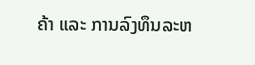ຄ້າ ແລະ ການລົງທຶນລະຫ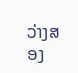ວ່າງສອງ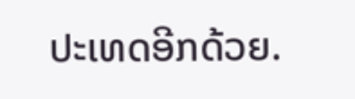ປະເທດອີກດ້ວຍ.